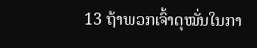13 ຖ້າພວກເຈົ້າດຸໝັ່ນໃນກາ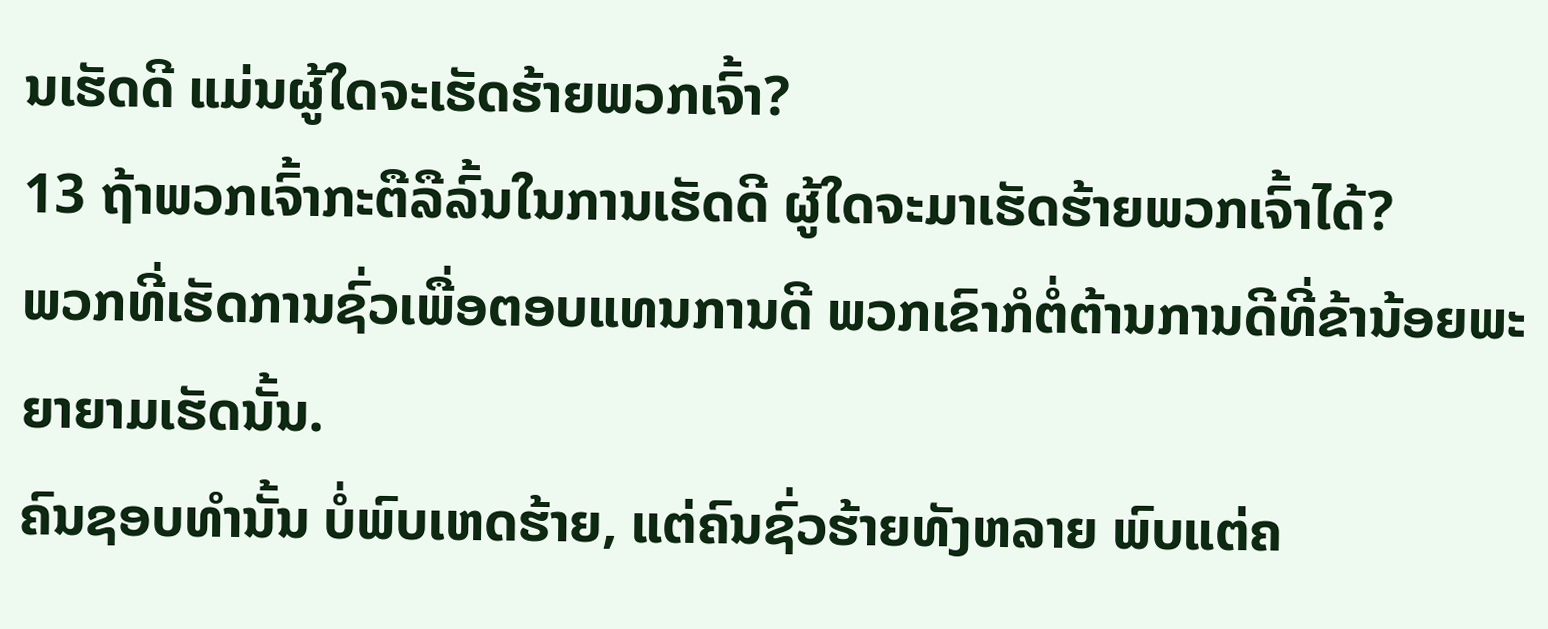ນເຮັດດີ ແມ່ນຜູ້ໃດຈະເຮັດຮ້າຍພວກເຈົ້າ?
13 ຖ້າພວກເຈົ້າກະຕືລືລົ້ນໃນການເຮັດດີ ຜູ້ໃດຈະມາເຮັດຮ້າຍພວກເຈົ້າໄດ້?
ພວກທີ່ເຮັດການຊົ່ວເພື່ອຕອບແທນການດີ ພວກເຂົາກໍຕໍ່ຕ້ານການດີທີ່ຂ້ານ້ອຍພະຍາຍາມເຮັດນັ້ນ.
ຄົນຊອບທຳນັ້ນ ບໍ່ພົບເຫດຮ້າຍ, ແຕ່ຄົນຊົ່ວຮ້າຍທັງຫລາຍ ພົບແຕ່ຄ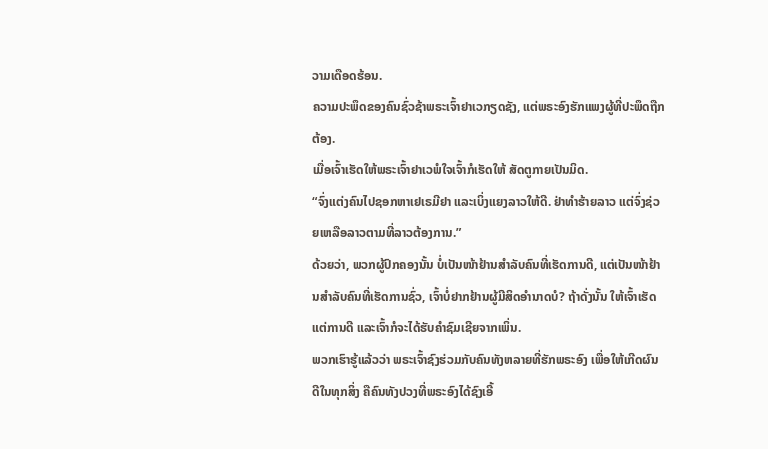ວາມເດືອດຮ້ອນ.
ຄວາມປະພຶດຂອງຄົນຊົ່ວຊ້າພຣະເຈົ້າຢາເວກຽດຊັງ, ແຕ່ພຣະອົງຮັກແພງຜູ້ທີ່ປະພຶດຖືກຕ້ອງ.
ເມື່ອເຈົ້າເຮັດໃຫ້ພຣະເຈົ້າຢາເວພໍໃຈເຈົ້າກໍເຮັດໃຫ້ ສັດຕູກາຍເປັນມິດ.
“ຈົ່ງແຕ່ງຄົນໄປຊອກຫາເຢເຣມີຢາ ແລະເບິ່ງແຍງລາວໃຫ້ດີ. ຢ່າທຳຮ້າຍລາວ ແຕ່ຈົ່ງຊ່ວຍເຫລືອລາວຕາມທີ່ລາວຕ້ອງການ.”
ດ້ວຍວ່າ, ພວກຜູ້ປົກຄອງນັ້ນ ບໍ່ເປັນໜ້າຢ້ານສຳລັບຄົນທີ່ເຮັດການດີ, ແຕ່ເປັນໜ້າຢ້ານສຳລັບຄົນທີ່ເຮັດການຊົ່ວ, ເຈົ້າບໍ່ຢາກຢ້ານຜູ້ມີສິດອຳນາດບໍ? ຖ້າດັ່ງນັ້ນ ໃຫ້ເຈົ້າເຮັດແຕ່ການດີ ແລະເຈົ້າກໍຈະໄດ້ຮັບຄຳຊົມເຊີຍຈາກເພິ່ນ.
ພວກເຮົາຮູ້ແລ້ວວ່າ ພຣະເຈົ້າຊົງຮ່ວມກັບຄົນທັງຫລາຍທີ່ຮັກພຣະອົງ ເພື່ອໃຫ້ເກີດຜົນດີໃນທຸກສິ່ງ ຄືຄົນທັງປວງທີ່ພຣະອົງໄດ້ຊົງເອີ້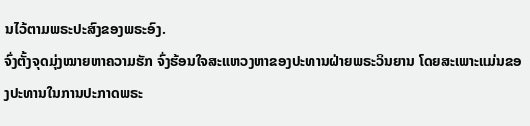ນໄວ້ຕາມພຣະປະສົງຂອງພຣະອົງ.
ຈົ່ງຕັ້ງຈຸດມຸ່ງໝາຍຫາຄວາມຮັກ ຈົ່ງຮ້ອນໃຈສະແຫວງຫາຂອງປະທານຝ່າຍພຣະວິນຍານ ໂດຍສະເພາະແມ່ນຂອງປະທານໃນການປະກາດພຣະ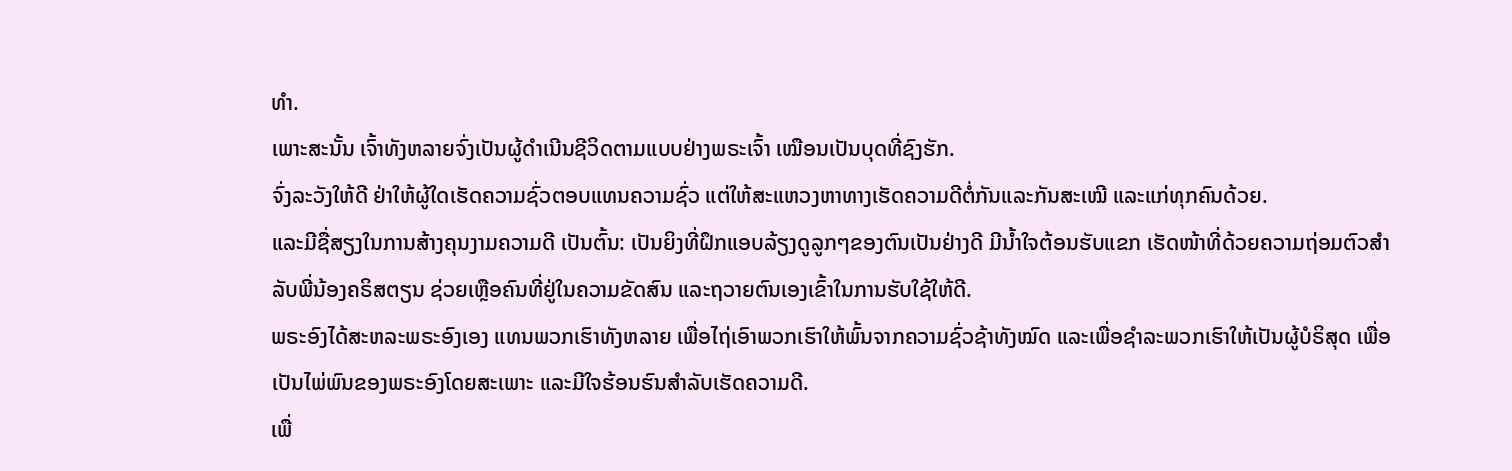ທຳ.
ເພາະສະນັ້ນ ເຈົ້າທັງຫລາຍຈົ່ງເປັນຜູ້ດຳເນີນຊີວິດຕາມແບບຢ່າງພຣະເຈົ້າ ເໝືອນເປັນບຸດທີ່ຊົງຮັກ.
ຈົ່ງລະວັງໃຫ້ດີ ຢ່າໃຫ້ຜູ້ໃດເຮັດຄວາມຊົ່ວຕອບແທນຄວາມຊົ່ວ ແຕ່ໃຫ້ສະແຫວງຫາທາງເຮັດຄວາມດີຕໍ່ກັນແລະກັນສະເໝີ ແລະແກ່ທຸກຄົນດ້ວຍ.
ແລະມີຊື່ສຽງໃນການສ້າງຄຸນງາມຄວາມດີ ເປັນຕົ້ນ: ເປັນຍິງທີ່ຝຶກແອບລ້ຽງດູລູກໆຂອງຕົນເປັນຢ່າງດີ ມີນໍ້າໃຈຕ້ອນຮັບແຂກ ເຮັດໜ້າທີ່ດ້ວຍຄວາມຖ່ອມຕົວສຳລັບພີ່ນ້ອງຄຣິສຕຽນ ຊ່ວຍເຫຼືອຄົນທີ່ຢູ່ໃນຄວາມຂັດສົນ ແລະຖວາຍຕົນເອງເຂົ້າໃນການຮັບໃຊ້ໃຫ້ດີ.
ພຣະອົງໄດ້ສະຫລະພຣະອົງເອງ ແທນພວກເຮົາທັງຫລາຍ ເພື່ອໄຖ່ເອົາພວກເຮົາໃຫ້ພົ້ນຈາກຄວາມຊົ່ວຊ້າທັງໝົດ ແລະເພື່ອຊຳລະພວກເຮົາໃຫ້ເປັນຜູ້ບໍຣິສຸດ ເພື່ອເປັນໄພ່ພົນຂອງພຣະອົງໂດຍສະເພາະ ແລະມີໃຈຮ້ອນຮົນສຳລັບເຮັດຄວາມດີ.
ເພື່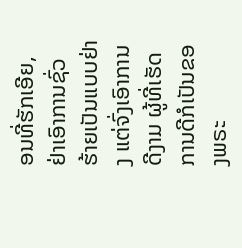ອນທີ່ຮັກເອີຍ, ຢ່າເອົາການຊົ່ວຮ້າຍເປັນແບບຢ່າງ ແຕ່ຈົ່ງເອົາການດີງາມ ຜູ້ທີ່ເຮັດການດີກໍເປັນຂອງພຣະ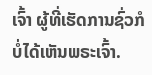ເຈົ້າ ຜູ້ທີ່ເຮັດການຊົ່ວກໍບໍ່ໄດ້ເຫັນພຣະເຈົ້າ.